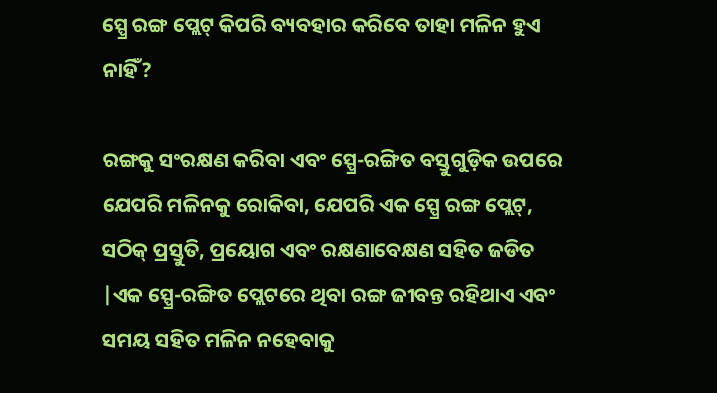ସ୍ପ୍ରେ ରଙ୍ଗ ପ୍ଲେଟ୍ କିପରି ବ୍ୟବହାର କରିବେ ତାହା ମଳିନ ହୁଏ ନାହିଁ?

ରଙ୍ଗକୁ ସଂରକ୍ଷଣ କରିବା ଏବଂ ସ୍ପ୍ରେ-ରଙ୍ଗିତ ବସ୍ତୁଗୁଡ଼ିକ ଉପରେ ଯେପରି ମଳିନକୁ ରୋକିବା, ଯେପରି ଏକ ସ୍ପ୍ରେ ରଙ୍ଗ ପ୍ଲେଟ୍, ସଠିକ୍ ପ୍ରସ୍ତୁତି, ପ୍ରୟୋଗ ଏବଂ ରକ୍ଷଣାବେକ୍ଷଣ ସହିତ ଜଡିତ |ଏକ ସ୍ପ୍ରେ-ରଙ୍ଗିତ ପ୍ଲେଟରେ ଥିବା ରଙ୍ଗ ଜୀବନ୍ତ ରହିଥାଏ ଏବଂ ସମୟ ସହିତ ମଳିନ ନହେବାକୁ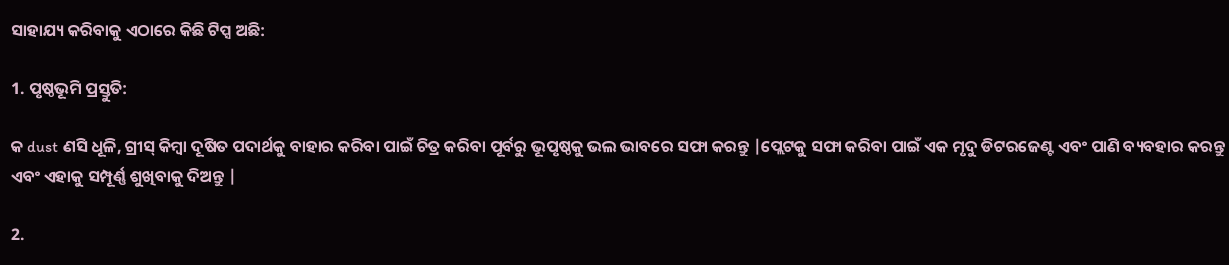ସାହାଯ୍ୟ କରିବାକୁ ଏଠାରେ କିଛି ଟିପ୍ସ ଅଛି:

1. ପୃଷ୍ଠଭୂମି ପ୍ରସ୍ତୁତି:

କ dust ଣସି ଧୂଳି, ଗ୍ରୀସ୍ କିମ୍ବା ଦୂଷିତ ପଦାର୍ଥକୁ ବାହାର କରିବା ପାଇଁ ଚିତ୍ର କରିବା ପୂର୍ବରୁ ଭୂପୃଷ୍ଠକୁ ଭଲ ଭାବରେ ସଫା କରନ୍ତୁ |ପ୍ଲେଟକୁ ସଫା କରିବା ପାଇଁ ଏକ ମୃଦୁ ଡିଟରଜେଣ୍ଟ ଏବଂ ପାଣି ବ୍ୟବହାର କରନ୍ତୁ ଏବଂ ଏହାକୁ ସମ୍ପୂର୍ଣ୍ଣ ଶୁଖିବାକୁ ଦିଅନ୍ତୁ |

2.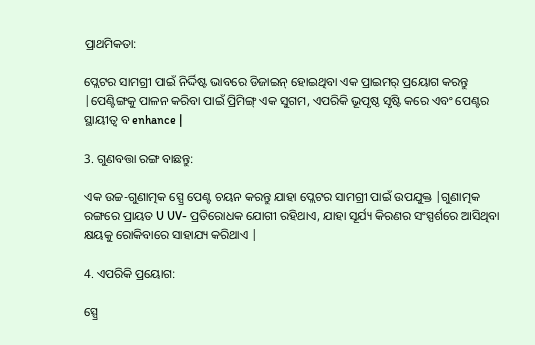ପ୍ରାଥମିକତା:

ପ୍ଲେଟର ସାମଗ୍ରୀ ପାଇଁ ନିର୍ଦ୍ଦିଷ୍ଟ ଭାବରେ ଡିଜାଇନ୍ ହୋଇଥିବା ଏକ ପ୍ରାଇମର୍ ପ୍ରୟୋଗ କରନ୍ତୁ |ପେଣ୍ଟିଙ୍ଗକୁ ପାଳନ କରିବା ପାଇଁ ପ୍ରିମିଙ୍ଗ୍ ଏକ ସୁଗମ, ଏପରିକି ଭୂପୃଷ୍ଠ ସୃଷ୍ଟି କରେ ଏବଂ ପେଣ୍ଟର ସ୍ଥାୟୀତ୍ୱ ବ enhance |

3. ଗୁଣବତ୍ତା ରଙ୍ଗ ବାଛନ୍ତୁ:

ଏକ ଉଚ୍ଚ-ଗୁଣାତ୍ମକ ସ୍ପ୍ରେ ପେଣ୍ଟ ଚୟନ କରନ୍ତୁ ଯାହା ପ୍ଲେଟର ସାମଗ୍ରୀ ପାଇଁ ଉପଯୁକ୍ତ |ଗୁଣାତ୍ମକ ରଙ୍ଗରେ ପ୍ରାୟତ U UV- ପ୍ରତିରୋଧକ ଯୋଗୀ ରହିଥାଏ, ଯାହା ସୂର୍ଯ୍ୟ କିରଣର ସଂସ୍ପର୍ଶରେ ଆସିଥିବା କ୍ଷୟକୁ ରୋକିବାରେ ସାହାଯ୍ୟ କରିଥାଏ |

4. ଏପରିକି ପ୍ରୟୋଗ:

ସ୍ପ୍ରେ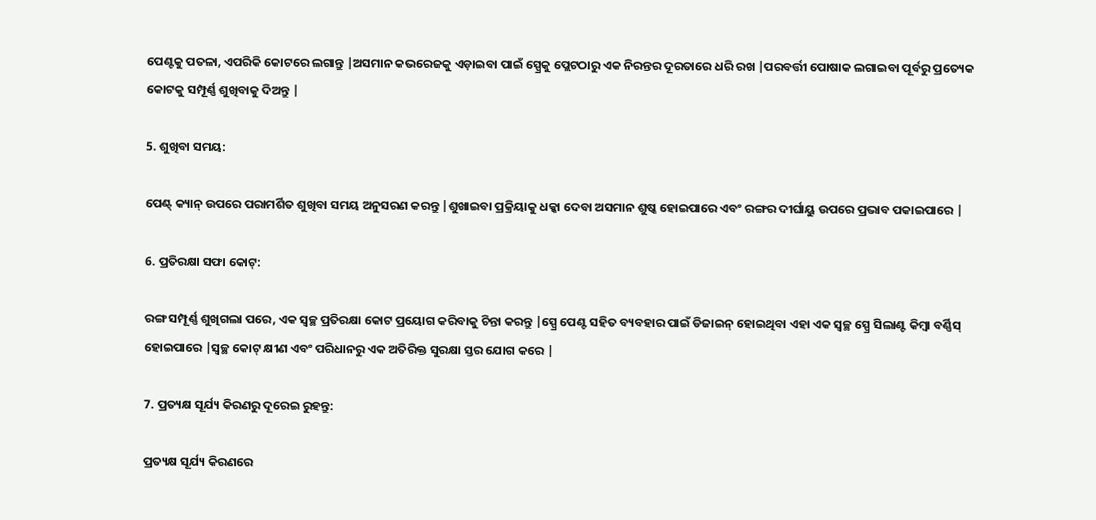ପେଣ୍ଟକୁ ପତଳା, ଏପରିକି କୋଟରେ ଲଗାନ୍ତୁ |ଅସମାନ କଭରେଜକୁ ଏଡ଼ାଇବା ପାଇଁ ସ୍ପ୍ରେକୁ ପ୍ଲେଟଠାରୁ ଏକ ନିରନ୍ତର ଦୂରତାରେ ଧରି ରଖ |ପରବର୍ତ୍ତୀ ପୋଷାକ ଲଗାଇବା ପୂର୍ବରୁ ପ୍ରତ୍ୟେକ କୋଟକୁ ସମ୍ପୂର୍ଣ୍ଣ ଶୁଖିବାକୁ ଦିଅନ୍ତୁ |

5. ଶୁଖିବା ସମୟ:

ପେଣ୍ଟ୍ କ୍ୟାନ୍ ଉପରେ ପରାମର୍ଶିତ ଶୁଖିବା ସମୟ ଅନୁସରଣ କରନ୍ତୁ |ଶୁଖାଇବା ପ୍ରକ୍ରିୟାକୁ ଧକ୍କା ଦେବା ଅସମାନ ଶୁଷ୍କ ହୋଇପାରେ ଏବଂ ରଙ୍ଗର ଦୀର୍ଘାୟୁ ଉପରେ ପ୍ରଭାବ ପକାଇପାରେ |

6. ପ୍ରତିରକ୍ଷା ସଫା କୋଟ୍:

ରଙ୍ଗ ସମ୍ପୂର୍ଣ୍ଣ ଶୁଖିଗଲା ପରେ, ଏକ ସ୍ୱଚ୍ଛ ପ୍ରତିରକ୍ଷା କୋଟ ପ୍ରୟୋଗ କରିବାକୁ ଚିନ୍ତା କରନ୍ତୁ |ସ୍ପ୍ରେ ପେଣ୍ଟ ସହିତ ବ୍ୟବହାର ପାଇଁ ଡିଜାଇନ୍ ହୋଇଥିବା ଏହା ଏକ ସ୍ୱଚ୍ଛ ସ୍ପ୍ରେ ସିଲାଣ୍ଟ କିମ୍ବା ବର୍ଣ୍ଣିସ୍ ହୋଇପାରେ |ସ୍ୱଚ୍ଛ କୋଟ୍ କ୍ଷୀଣ ଏବଂ ପରିଧାନରୁ ଏକ ଅତିରିକ୍ତ ସୁରକ୍ଷା ସ୍ତର ଯୋଗ କରେ |

7. ପ୍ରତ୍ୟକ୍ଷ ସୂର୍ଯ୍ୟ କିରଣରୁ ଦୂରେଇ ରୁହନ୍ତୁ:

ପ୍ରତ୍ୟକ୍ଷ ସୂର୍ଯ୍ୟ କିରଣରେ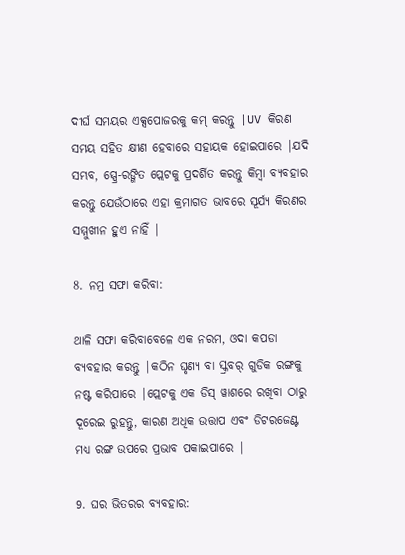ଦୀର୍ଘ ସମୟର ଏକ୍ସପୋଜରକୁ କମ୍ କରନ୍ତୁ |UV କିରଣ ସମୟ ସହିତ କ୍ଷୀଣ ହେବାରେ ସହାୟକ ହୋଇପାରେ |ଯଦି ସମ୍ଭବ, ସ୍ପ୍ରେ-ରଙ୍ଗିତ ପ୍ଲେଟକୁ ପ୍ରଦର୍ଶିତ କରନ୍ତୁ କିମ୍ବା ବ୍ୟବହାର କରନ୍ତୁ ଯେଉଁଠାରେ ଏହା କ୍ରମାଗତ ଭାବରେ ସୂର୍ଯ୍ୟ କିରଣର ସମ୍ମୁଖୀନ ହୁଏ ନାହିଁ |

8. ନମ୍ର ସଫା କରିବା:

ଥାଳି ସଫା କରିବାବେଳେ ଏକ ନରମ, ଓଦା କପଡା ବ୍ୟବହାର କରନ୍ତୁ |କଠିନ ଘୃଣ୍ୟ ବା ସ୍କ୍ରବର୍ ଗୁଡିକ ରଙ୍ଗକୁ ନଷ୍ଟ କରିପାରେ |ପ୍ଲେଟକୁ ଏକ ଡିସ୍ ୱାଶରେ ରଖିବା ଠାରୁ ଦୂରେଇ ରୁହନ୍ତୁ, କାରଣ ଅଧିକ ଉତ୍ତାପ ଏବଂ ଡିଟରଜେଣ୍ଟ ମଧ୍ୟ ରଙ୍ଗ ଉପରେ ପ୍ରଭାବ ପକାଇପାରେ |

9. ଘର ଭିତରର ବ୍ୟବହାର: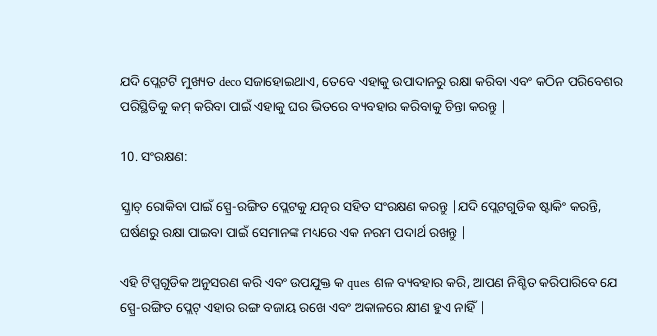ଯଦି ପ୍ଲେଟଟି ମୁଖ୍ୟତ deco ସଜାହୋଇଥାଏ, ତେବେ ଏହାକୁ ଉପାଦାନରୁ ରକ୍ଷା କରିବା ଏବଂ କଠିନ ପରିବେଶର ପରିସ୍ଥିତିକୁ କମ୍ କରିବା ପାଇଁ ଏହାକୁ ଘର ଭିତରେ ବ୍ୟବହାର କରିବାକୁ ଚିନ୍ତା କରନ୍ତୁ |

10. ସଂରକ୍ଷଣ:

ସ୍କ୍ରାଚ୍ ରୋକିବା ପାଇଁ ସ୍ପ୍ରେ-ରଙ୍ଗିତ ପ୍ଲେଟକୁ ଯତ୍ନର ସହିତ ସଂରକ୍ଷଣ କରନ୍ତୁ |ଯଦି ପ୍ଲେଟଗୁଡିକ ଷ୍ଟାକିଂ କରନ୍ତି, ଘର୍ଷଣରୁ ରକ୍ଷା ପାଇବା ପାଇଁ ସେମାନଙ୍କ ମଧ୍ୟରେ ଏକ ନରମ ପଦାର୍ଥ ରଖନ୍ତୁ |

ଏହି ଟିପ୍ସଗୁଡିକ ଅନୁସରଣ କରି ଏବଂ ଉପଯୁକ୍ତ କ ques ଶଳ ବ୍ୟବହାର କରି, ଆପଣ ନିଶ୍ଚିତ କରିପାରିବେ ଯେ ସ୍ପ୍ରେ-ରଙ୍ଗିତ ପ୍ଲେଟ୍ ଏହାର ରଙ୍ଗ ବଜାୟ ରଖେ ଏବଂ ଅକାଳରେ କ୍ଷୀଣ ହୁଏ ନାହିଁ |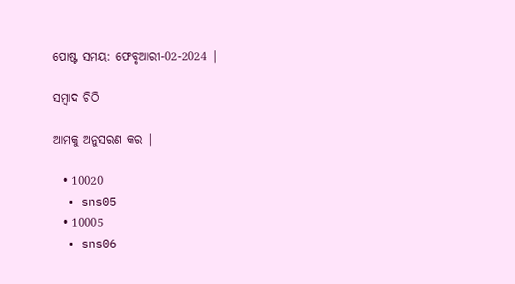ପୋଷ୍ଟ ସମୟ: ଫେବୃଆରୀ-02-2024 |

ସମ୍ବାଦ ଚିଠି

ଆମକୁ ଅନୁସରଣ କର |

  • 10020
  • sns05
  • 10005
  • sns06